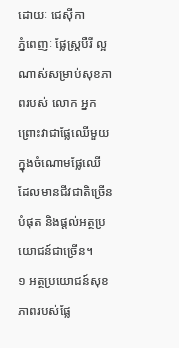ដោយៈ ជេស៊ីកា
ភ្នំពេញៈ ផ្លែស្ត្របឺរី ល្អណាស់សម្រាប់សុខភាពរបស់ លោក អ្នក ព្រោះវាជាផ្លែឈើមួយ ក្នុងចំណោមផ្លែឈើ ដែលមានជីវជាតិច្រើនបំផុត និងផ្តល់អត្ថប្រយោជន៍ជាច្រើន។
១ អត្ថប្រយោជន៍សុខភាពរបស់ផ្លែ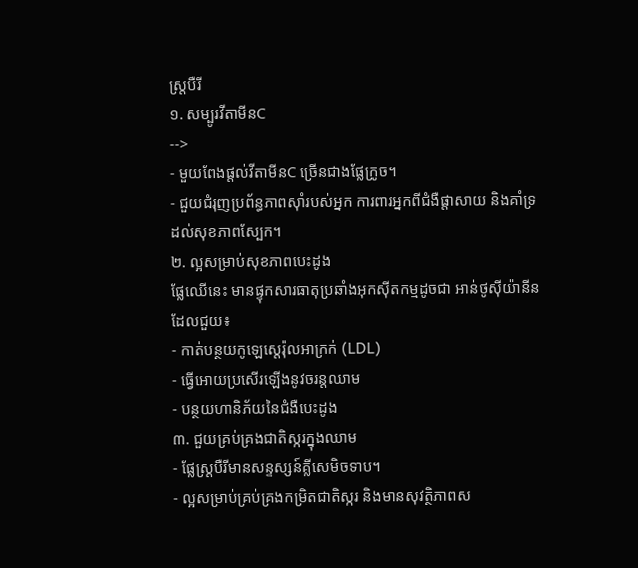ស្ត្របឺរី
១. សម្បូរវីតាមីនC
-->
- មួយពែងផ្តល់វីតាមីនC ច្រើនជាងផ្លែក្រូច។
- ជួយជំរុញប្រព័ន្ធភាពស៊ាំរបស់អ្នក ការពារអ្នកពីជំងឺផ្តាសាយ និងគាំទ្រដល់សុខភាពស្បែក។
២. ល្អសម្រាប់សុខភាពបេះដូង
ផ្លែឈើនេះ មានផ្ទុកសារធាតុប្រឆាំងអុកស៊ីតកម្មដូចជា អាន់ថូស៊ីយ៉ានីន ដែលជួយ៖
- កាត់បន្ថយកូឡេស្តេរ៉ុលអាក្រក់ (LDL)
- ធ្វើអោយប្រសើរឡើងនូវចរន្តឈាម
- បន្ថយហានិភ័យនៃជំងឺបេះដូង
៣. ជួយគ្រប់គ្រងជាតិស្ករក្នុងឈាម
- ផ្លែស្ត្របឺរីមានសន្ទស្សន៍គ្លីសេមិចទាប។
- ល្អសម្រាប់គ្រប់គ្រងកម្រិតជាតិស្ករ និងមានសុវត្ថិភាពស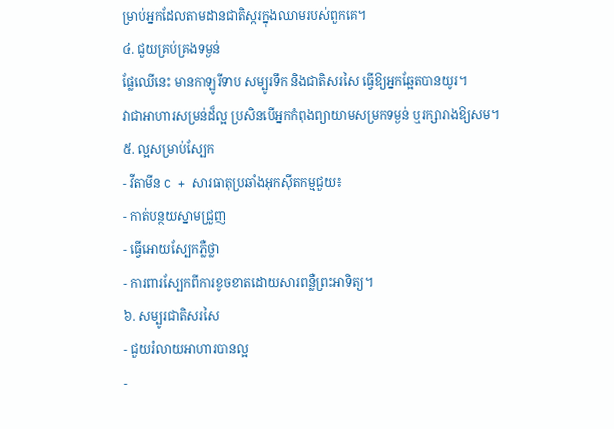ម្រាប់អ្នកដែលតាមដានជាតិស្ករក្នុងឈាមរបស់ពួកគេ។
៤. ជួយគ្រប់គ្រងទម្ងន់
ផ្លែឈើនេះ មានកាឡូរីទាប សម្បូរទឹក និងជាតិសរសៃ ធ្វើឱ្យអ្នកឆ្អែតបានយូរ។
វាជាអាហារសម្រន់ដ៏ល្អ ប្រសិនបើអ្នកកំពុងព្យាយាមសម្រកទម្ងន់ ឬរក្សារាងឱ្យសម។
៥. ល្អសម្រាប់ស្បែក
- វីតាមីន C + សារធាតុប្រឆាំងអុកស៊ីតកម្មជួយ៖
- កាត់បន្ថយស្នាមជ្រួញ
- ធ្វើអោយស្បែកភ្លឺថ្លា
- ការពារស្បែកពីការខូចខាតដោយសារពន្លឺព្រះអាទិត្យ។
៦. សម្បូរជាតិសរសៃ
- ជួយរំលាយអាហារបានល្អ
-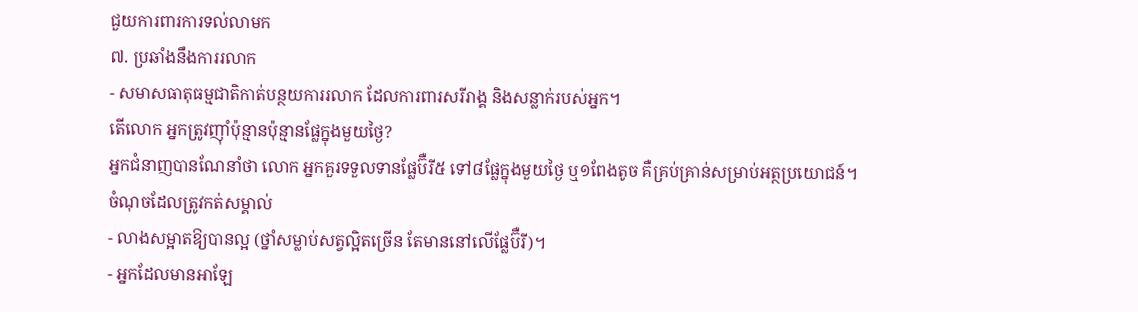ជួយការពារការទល់លាមក
៧. ប្រឆាំងនឹងការរលាក
- សមាសធាតុធម្មជាតិកាត់បន្ថយការរលាក ដែលការពារសរីរាង្គ និងសន្លាក់របស់អ្នក។
តើលោក អ្នកត្រូវញ៉ាំប៉ុន្មានប៉ុន្មានផ្លែក្នុងមួយថ្ងៃ?
អ្នកជំនាញបានណែនាំថា លោក អ្នកគួរទទួលទានផ្លែប៊ឺរី៥ ទៅ៨ផ្លែក្នុងមួយថ្ងៃ ឬ១ពែងតូច គឺគ្រប់គ្រាន់សម្រាប់អត្ថប្រយោជន៍។
ចំណុចដែលត្រូវកត់សម្គាល់
- លាងសម្អាតឱ្យបានល្អ (ថ្នាំសម្លាប់សត្វល្អិតច្រើន តែមាននៅលើផ្លែប៊ឺរី)។
- អ្នកដែលមានអាឡែ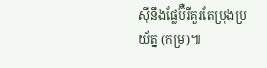ស៊ីនឹងផ្លែប៊ឺរីគួរតែប្រុងប្រយ័ត្ន (កម្រ)៕